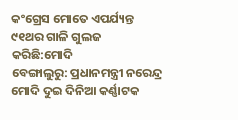କଂଗ୍ରେସ ମୋତେ ଏପର୍ଯ୍ୟନ୍ତ ୯୧ଥର ଗାଳି ଗୁଲଜ କରିଛି:ମୋଦି
ବେଙ୍ଗାଲୁରୁ: ପ୍ରଧାନମନ୍ତ୍ରୀ ନରେନ୍ଦ୍ର ମୋଦି ଦୁଇ ଦିନିଆ କର୍ଣ୍ଣାଟକ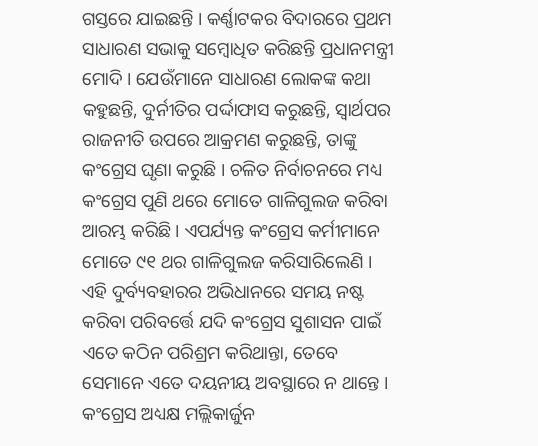ଗସ୍ତରେ ଯାଇଛନ୍ତି । କର୍ଣ୍ଣାଟକର ବିଦାରରେ ପ୍ରଥମ ସାଧାରଣ ସଭାକୁ ସମ୍ବୋଧିତ କରିଛନ୍ତି ପ୍ରଧାନମନ୍ତ୍ରୀ ମୋଦି । ଯେଉଁମାନେ ସାଧାରଣ ଲୋକଙ୍କ କଥା କହୁଛନ୍ତି, ଦୁର୍ନୀତିର ପର୍ଦ୍ଦାଫାସ କରୁଛନ୍ତି, ସ୍ୱାର୍ଥପର ରାଜନୀତି ଉପରେ ଆକ୍ରମଣ କରୁଛନ୍ତି, ତାଙ୍କୁ କଂଗ୍ରେସ ଘୃଣା କରୁଛି । ଚଳିତ ନିର୍ବାଚନରେ ମଧ୍ୟ କଂଗ୍ରେସ ପୁଣି ଥରେ ମୋତେ ଗାଳିଗୁଲଜ କରିବା ଆରମ୍ଭ କରିଛି । ଏପର୍ଯ୍ୟନ୍ତ କଂଗ୍ରେସ କର୍ମୀମାନେ ମୋତେ ୯୧ ଥର ଗାଳିଗୁଲଜ କରିସାରିଲେଣି । ଏହି ଦୁର୍ବ୍ୟବହାରର ଅଭିଧାନରେ ସମୟ ନଷ୍ଟ କରିବା ପରିବର୍ତ୍ତେ ଯଦି କଂଗ୍ରେସ ସୁଶାସନ ପାଇଁ ଏତେ କଠିନ ପରିଶ୍ରମ କରିଥାନ୍ତା, ତେବେ ସେମାନେ ଏତେ ଦୟନୀୟ ଅବସ୍ଥାରେ ନ ଥାନ୍ତେ ।
କଂଗ୍ରେସ ଅଧ୍ୟକ୍ଷ ମଲ୍ଲିକାର୍ଜୁନ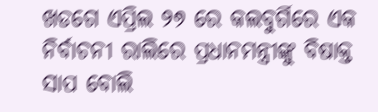ଖଡଗେ ଏପ୍ରିଲ ୨୭ ରେ କଲବୁର୍ଗିରେ ଏକ ନିର୍ବାଚନୀ ରାଲିରେ ପ୍ରଧାନମନ୍ତ୍ରୀଙ୍କୁ ବିଷାକ୍ତ ସାପ ବୋଲି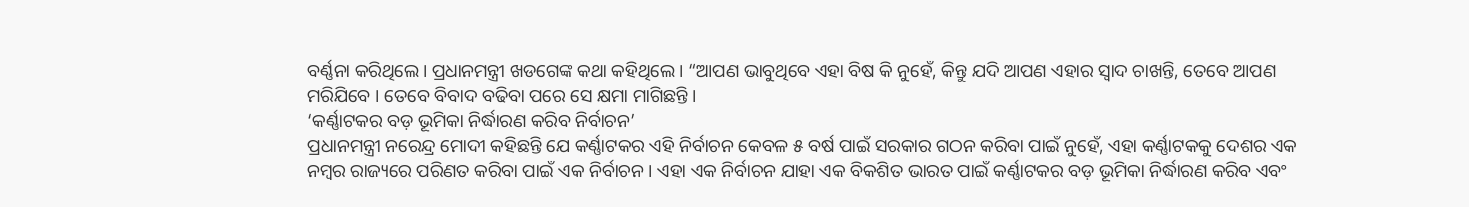ବର୍ଣ୍ଣନା କରିଥିଲେ। ପ୍ରଧାନମନ୍ତ୍ରୀ ଖଡଗେଙ୍କ କଥା କହିଥିଲେ। “ଆପଣ ଭାବୁଥିବେ ଏହା ବିଷ କି ନୁହେଁ, କିନ୍ତୁ ଯଦି ଆପଣ ଏହାର ସ୍ୱାଦ ଚାଖନ୍ତି, ତେବେ ଆପଣ ମରିଯିବେ । ତେବେ ବିବାଦ ବଢିବା ପରେ ସେ କ୍ଷମା ମାଗିଛନ୍ତି ।
‘କର୍ଣ୍ଣାଟକର ବଡ଼ ଭୂମିକା ନିର୍ଦ୍ଧାରଣ କରିବ ନିର୍ବାଚନ’
ପ୍ରଧାନମନ୍ତ୍ରୀ ନରେନ୍ଦ୍ର ମୋଦୀ କହିଛନ୍ତି ଯେ କର୍ଣ୍ଣାଟକର ଏହି ନିର୍ବାଚନ କେବଳ ୫ ବର୍ଷ ପାଇଁ ସରକାର ଗଠନ କରିବା ପାଇଁ ନୁହେଁ, ଏହା କର୍ଣ୍ଣାଟକକୁ ଦେଶର ଏକ ନମ୍ବର ରାଜ୍ୟରେ ପରିଣତ କରିବା ପାଇଁ ଏକ ନିର୍ବାଚନ । ଏହା ଏକ ନିର୍ବାଚନ ଯାହା ଏକ ବିକଶିତ ଭାରତ ପାଇଁ କର୍ଣ୍ଣାଟକର ବଡ଼ ଭୂମିକା ନିର୍ଦ୍ଧାରଣ କରିବ ଏବଂ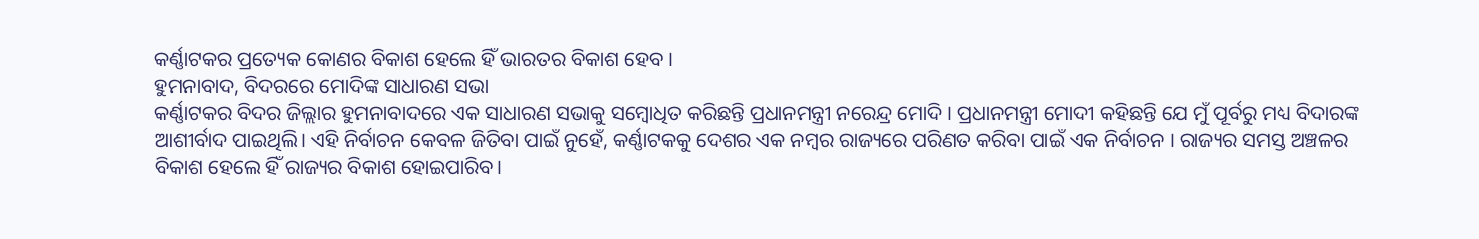କର୍ଣ୍ଣାଟକର ପ୍ରତ୍ୟେକ କୋଣର ବିକାଶ ହେଲେ ହିଁ ଭାରତର ବିକାଶ ହେବ ।
ହୁମନାବାଦ, ବିଦରରେ ମୋଦିଙ୍କ ସାଧାରଣ ସଭା
କର୍ଣ୍ଣାଟକର ବିଦର ଜିଲ୍ଲାର ହୁମନାବାଦରେ ଏକ ସାଧାରଣ ସଭାକୁ ସମ୍ବୋଧିତ କରିଛନ୍ତି ପ୍ରଧାନମନ୍ତ୍ରୀ ନରେନ୍ଦ୍ର ମୋଦି । ପ୍ରଧାନମନ୍ତ୍ରୀ ମୋଦୀ କହିଛନ୍ତି ଯେ ମୁଁ ପୂର୍ବରୁ ମଧ୍ୟ ବିଦାରଙ୍କ ଆଶୀର୍ବାଦ ପାଇଥିଲି। ଏହି ନିର୍ବାଚନ କେବଳ ଜିତିବା ପାଇଁ ନୁହେଁ, କର୍ଣ୍ଣାଟକକୁ ଦେଶର ଏକ ନମ୍ବର ରାଜ୍ୟରେ ପରିଣତ କରିବା ପାଇଁ ଏକ ନିର୍ବାଚନ । ରାଜ୍ୟର ସମସ୍ତ ଅଞ୍ଚଳର ବିକାଶ ହେଲେ ହିଁ ରାଜ୍ୟର ବିକାଶ ହୋଇପାରିବ।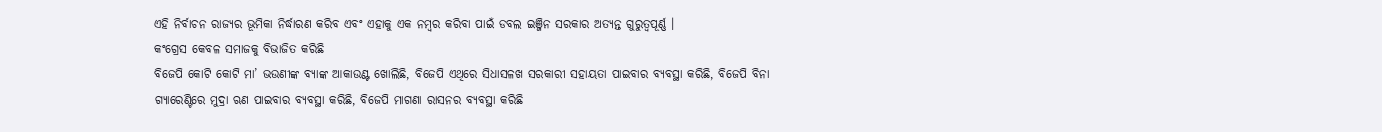ଏହି ନିର୍ବାଚନ ରାଜ୍ୟର ଭୂମିକା ନିର୍ଦ୍ଧାରଣ କରିବ ଏବଂ ଏହାକୁ ଏକ ନମ୍ବର କରିବା ପାଇଁ ଡବଲ ଇଞ୍ଜିନ ସରକାର ଅତ୍ୟନ୍ତ ଗୁରୁତ୍ୱପୂର୍ଣ୍ଣ ।
କଂଗ୍ରେସ କେବଳ ସମାଜକୁ ବିଭାଜିତ କରିଛି
ବିଜେପି କୋଟି କୋଟି ମା’ ଭଉଣୀଙ୍କ ବ୍ୟାଙ୍କ ଆକାଉଣ୍ଟ ଖୋଲିଛି, ବିଜେପି ଏଥିରେ ସିଧାସଳଖ ସରକାରୀ ସହାୟତା ପାଇବାର ବ୍ୟବସ୍ଥା କରିଛି, ବିଜେପି ବିନା ଗ୍ୟାରେଣ୍ଟିରେ ମୁଦ୍ରା ଋଣ ପାଇବାର ବ୍ୟବସ୍ଥା କରିଛି, ବିଜେପି ମାଗଣା ରାସନର ବ୍ୟବସ୍ଥା କରିଛି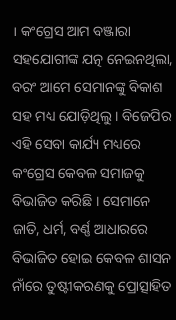। କଂଗ୍ରେସ ଆମ ବଞ୍ଜାରା ସହଯୋଗୀଙ୍କ ଯତ୍ନ ନେଇନଥିଲା, ବରଂ ଆମେ ସେମାନଙ୍କୁ ବିକାଶ ସହ ମଧ୍ୟ ଯୋଡ଼ିଥିଲୁ । ବିଜେପିର ଏହି ସେବା କାର୍ଯ୍ୟ ମଧ୍ୟରେ କଂଗ୍ରେସ କେବଳ ସମାଜକୁ ବିଭାଜିତ କରିଛି । ସେମାନେ ଜାତି, ଧର୍ମ, ବର୍ଣ୍ଣ ଆଧାରରେ ବିଭାଜିତ ହୋଇ କେବଳ ଶାସନ ନାଁରେ ତୁଷ୍ଟୀକରଣକୁ ପ୍ରୋତ୍ସାହିତ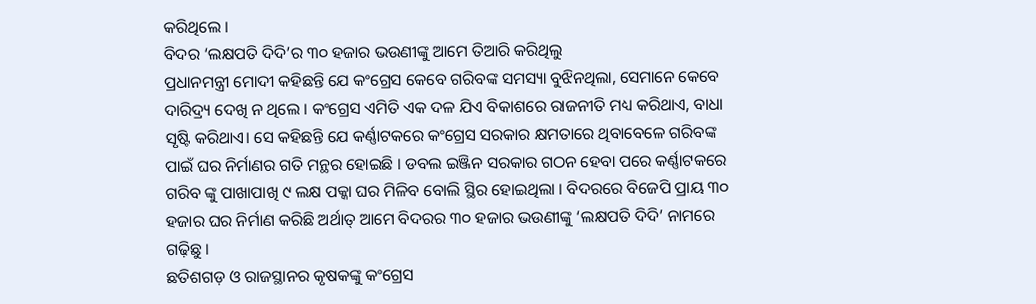କରିଥିଲେ ।
ବିଦର ‘ଲକ୍ଷପତି ଦିଦି’ର ୩୦ ହଜାର ଭଉଣୀଙ୍କୁ ଆମେ ତିଆରି କରିଥିଲୁ
ପ୍ରଧାନମନ୍ତ୍ରୀ ମୋଦୀ କହିଛନ୍ତି ଯେ କଂଗ୍ରେସ କେବେ ଗରିବଙ୍କ ସମସ୍ୟା ବୁଝିନଥିଲା, ସେମାନେ କେବେ ଦାରିଦ୍ର୍ୟ ଦେଖି ନ ଥିଲେ । କଂଗ୍ରେସ ଏମିତି ଏକ ଦଳ ଯିଏ ବିକାଶରେ ରାଜନୀତି ମଧ୍ୟ କରିଥାଏ, ବାଧା ସୃଷ୍ଟି କରିଥାଏ। ସେ କହିଛନ୍ତି ଯେ କର୍ଣ୍ଣାଟକରେ କଂଗ୍ରେସ ସରକାର କ୍ଷମତାରେ ଥିବାବେଳେ ଗରିବଙ୍କ ପାଇଁ ଘର ନିର୍ମାଣର ଗତି ମନ୍ଥର ହୋଇଛି । ଡବଲ ଇଞ୍ଜିନ ସରକାର ଗଠନ ହେବା ପରେ କର୍ଣ୍ଣାଟକରେ ଗରିବ ଙ୍କୁ ପାଖାପାଖି ୯ ଲକ୍ଷ ପକ୍କା ଘର ମିଳିବ ବୋଲି ସ୍ଥିର ହୋଇଥିଲା । ବିଦରରେ ବିଜେପି ପ୍ରାୟ ୩୦ ହଜାର ଘର ନିର୍ମାଣ କରିଛି ଅର୍ଥାତ୍ ଆମେ ବିଦରର ୩୦ ହଜାର ଭଉଣୀଙ୍କୁ ‘ଲକ୍ଷପତି ଦିଦି’ ନାମରେ ଗଢ଼ିଛୁ ।
ଛତିଶଗଡ଼ ଓ ରାଜସ୍ଥାନର କୃଷକଙ୍କୁ କଂଗ୍ରେସ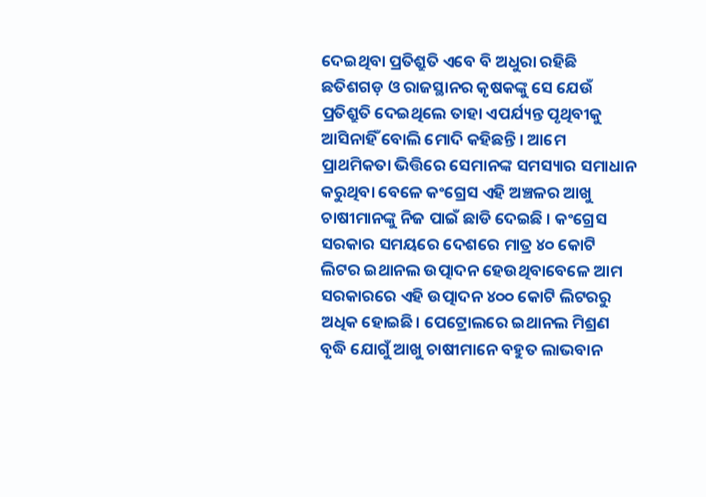ଦେଇଥିବା ପ୍ରତିଶ୍ରୁତି ଏବେ ବି ଅଧୁରା ରହିଛି
ଛତିଶଗଡ଼ ଓ ରାଜସ୍ଥାନର କୃଷକଙ୍କୁ ସେ ଯେଉଁ ପ୍ରତିଶ୍ରୁତି ଦେଇଥିଲେ ତାହା ଏପର୍ଯ୍ୟନ୍ତ ପୃଥିବୀକୁ ଆସିନାହିଁ ବୋଲି ମୋଦି କହିଛନ୍ତି । ଆମେ ପ୍ରାଥମିକତା ଭିତ୍ତିରେ ସେମାନଙ୍କ ସମସ୍ୟାର ସମାଧାନ କରୁଥିବା ବେଳେ କଂଗ୍ରେସ ଏହି ଅଞ୍ଚଳର ଆଖୁ ଚାଷୀମାନଙ୍କୁ ନିଜ ପାଇଁ ଛାଡି ଦେଇଛି । କଂଗ୍ରେସ ସରକାର ସମୟରେ ଦେଶରେ ମାତ୍ର ୪୦ କୋଟି ଲିଟର ଇଥାନଲ ଉତ୍ପାଦନ ହେଉଥିବାବେଳେ ଆମ ସରକାରରେ ଏହି ଉତ୍ପାଦନ ୪୦୦ କୋଟି ଲିଟରରୁ ଅଧିକ ହୋଇଛି। ପେଟ୍ରୋଲରେ ଇଥାନଲ ମିଶ୍ରଣ ବୃଦ୍ଧି ଯୋଗୁଁ ଆଖୁ ଚାଷୀମାନେ ବହୁତ ଲାଭବାନ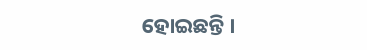ହୋଇଛନ୍ତି ।